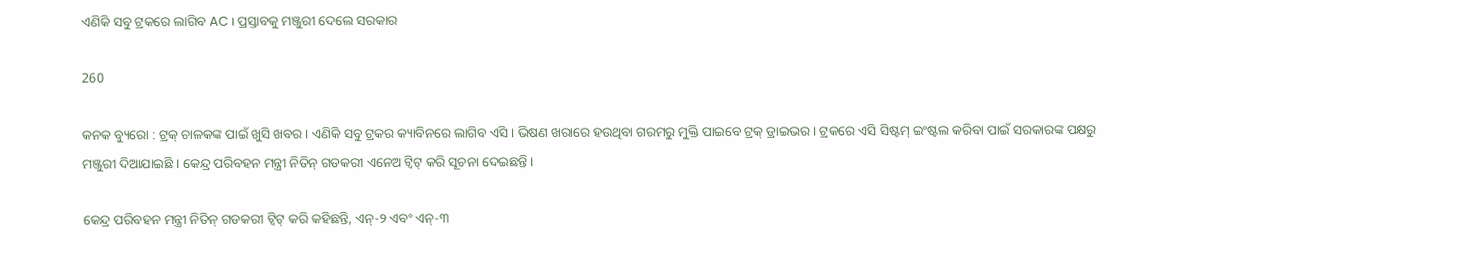ଏଣିକି ସବୁ ଟ୍ରକରେ ଲାଗିବ AC । ପ୍ରସ୍ତାବକୁ ମଞ୍ଜୁରୀ ଦେଲେ ସରକାର

260

କନକ ବ୍ୟୁରୋ : ଟ୍ରକ୍ ଚାଳକଙ୍କ ପାଇଁ ଖୁସି ଖବର । ଏଣିକି ସବୁ ଟ୍ରକର କ୍ୟାବିନରେ ଲାଗିବ ଏସି । ଭିଷଣ ଖରାରେ ହଉଥିବା ଗରମରୁ ମୁକ୍ତି ପାଇବେ ଟ୍ରକ୍ ଡ୍ରାଇଭର । ଟ୍ରକରେ ଏସି ସିଷ୍ଟମ୍ ଇଂଷ୍ଟଲ କରିବା ପାଇଁ ସରକାରଙ୍କ ପକ୍ଷରୁ ମଞ୍ଜୁରୀ ଦିଆଯାଇଛି । କେନ୍ଦ୍ର ପରିବହନ ମନ୍ତ୍ରୀ ନିତିନ୍ ଗଡକରୀ ଏନେଅ ଟ୍ୱିଟ୍ କରି ସୂଚନା ଦେଇଛନ୍ତି ।

କେନ୍ଦ୍ର ପରିବହନ ମନ୍ତ୍ରୀ ନିତିନ୍ ଗଡକରୀ ଟ୍ୱିଟ୍ କରି କହିଛନ୍ତି, ଏନ୍-୨ ଏବଂ ଏନ୍-୩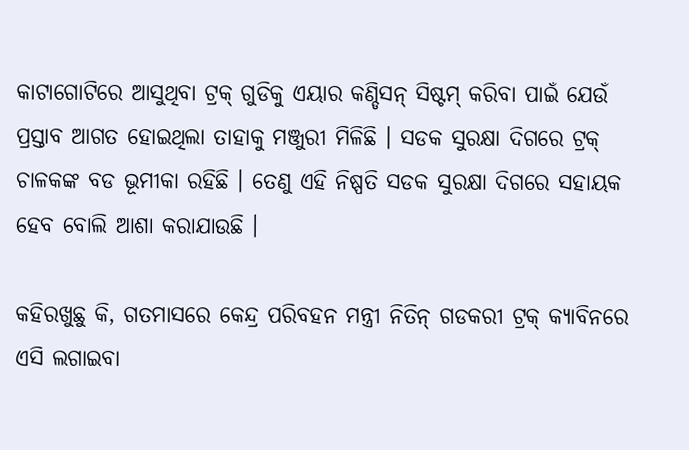କାଟାଗୋଟିରେ ଆସୁଥିବା ଟ୍ରକ୍ ଗୁଡିକୁ ଏୟାର କଣ୍ଡିସନ୍ ସିଷ୍ଟମ୍ କରିବା ପାଇଁ ଯେଉଁ ପ୍ରସ୍ତାବ ଆଗତ ହୋଇଥିଲା ତାହାକୁ ମଞ୍ଜୁରୀ ମିଳିଛି । ସଡକ ସୁରକ୍ଷା ଦିଗରେ ଟ୍ରକ୍ ଚାଳକଙ୍କ ବଡ ଭୂମୀକା ରହିଛି । ତେଣୁ ଏହି ନିଷ୍ପତି ସଡକ ସୁରକ୍ଷା ଦିଗରେ ସହାୟକ ହେବ ବୋଲି ଆଶା କରାଯାଉଛି ।

କହିରଖୁଛୁ କି, ଗତମାସରେ କେନ୍ଦ୍ର ପରିବହନ ମନ୍ତ୍ରୀ ନିତିନ୍ ଗଡକରୀ ଟ୍ରକ୍ କ୍ୟାବିନରେ ଏସି ଲଗାଇବା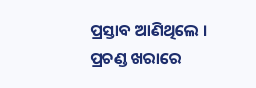ପ୍ରସ୍ତାବ ଆଣିଥିଲେ । ପ୍ରଚଣ୍ଡ ଖରାରେ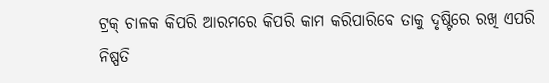ଟ୍ରକ୍ ଚାଳକ କିପରି ଆରମରେ କିପରି କାମ କରିପାରିବେ ତାକୁ ଦୃଷ୍ଟିରେ ରଖି ଏପରି ନିଷ୍ପତି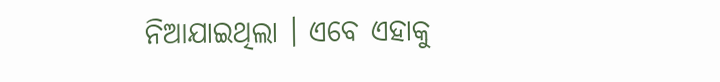ନିଆଯାଇଥିଲା । ଏବେ ଏହାକୁ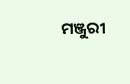ମଞ୍ଜୁରୀ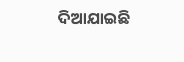ଦିଆଯାଇଛି